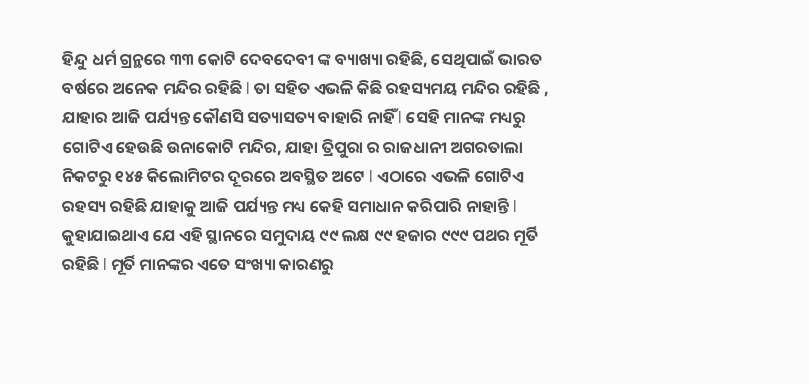ହିନ୍ଦୁ ଧର୍ମ ଗ୍ରନ୍ଥରେ ୩୩ କୋଟି ଦେବଦେବୀ ଙ୍କ ବ୍ୟାଖ୍ୟା ରହିଛି, ସେଥିପାଇଁ ଭାରତ ବର୍ଷରେ ଅନେକ ମନ୍ଦିର ରହିଛି l ତା ସହିତ ଏଭଳି କିଛି ରହସ୍ୟମୟ ମନ୍ଦିର ରହିଛି , ଯାହାର ଆଜି ପର୍ଯ୍ୟନ୍ତ କୌଣସି ସତ୍ୟାସତ୍ୟ ବାହାରି ନାହିଁ l ସେହି ମାନଙ୍କ ମଧ୍ୟରୁ ଗୋଟିଏ ହେଉଛି ଉନାକୋଟି ମନ୍ଦିର, ଯାହା ତ୍ରିପୁରା ର ରାଜଧାନୀ ଅଗରତାଲା ନିକଟରୁ ୧୪୫ କିଲୋମିଟର ଦୂରରେ ଅବସ୍ଥିତ ଅଟେ l ଏଠାରେ ଏଭଳି ଗୋଟିଏ ରହସ୍ୟ ରହିଛି ଯାହାକୁ ଆଜି ପର୍ଯ୍ୟନ୍ତ ମଧ୍ୟ କେହି ସମାଧାନ କରିପାରି ନାହାନ୍ତି l କୁହାଯାଇଥାଏ ଯେ ଏହି ସ୍ଥାନରେ ସମୁଦାୟ ୯୯ ଲକ୍ଷ ୯୯ ହଜାର ୯୯୯ ପଥର ମୂର୍ତି ରହିଛି l ମୂର୍ତି ମାନଙ୍କର ଏତେ ସଂଖ୍ୟା କାରଣରୁ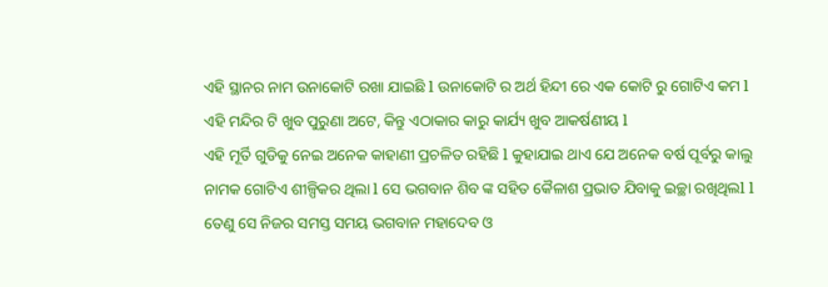ଏହି ସ୍ଥାନର ନାମ ଉନାକୋଟି ରଖା ଯାଇଛି l ଉନାକୋଟି ର ଅର୍ଥ ହିନ୍ଦୀ ରେ ଏକ କୋଟି ରୁ ଗୋଟିଏ କମ l ଏହି ମନ୍ଦିର ଟି ଖୁବ ପୁରୁଣା ଅଟେ, କିନ୍ତୁ ଏଠାକାର କାରୁ କାର୍ଯ୍ୟ ଖୁବ ଆକର୍ଷଣୀୟ l
ଏହି ମୂର୍ତି ଗୁଡିକୁ ନେଇ ଅନେକ କାହାଣୀ ପ୍ରଚଳିତ ରହିଛି l କୁହାଯାଇ ଥାଏ ଯେ ଅନେକ ବର୍ଷ ପୂର୍ବରୁ କାଲୁ ନାମକ ଗୋଟିଏ ଶୀଳ୍ପିକର ଥିଲା l ସେ ଭଗବାନ ଶିବ ଙ୍କ ସହିତ କୈଳାଶ ପ୍ରଭାତ ଯିବାକୁ ଇଚ୍ଛା ରଖିଥିଲl l ତେଣୁ ସେ ନିଜର ସମସ୍ତ ସମୟ ଭଗବାନ ମହାଦେବ ଓ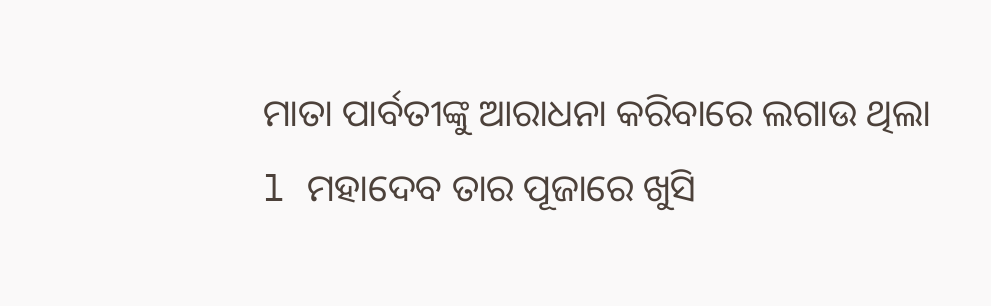ମାତା ପାର୍ବତୀଙ୍କୁ ଆରାଧନା କରିବାରେ ଲଗାଉ ଥିଲା l ମହାଦେବ ତାର ପୂଜାରେ ଖୁସି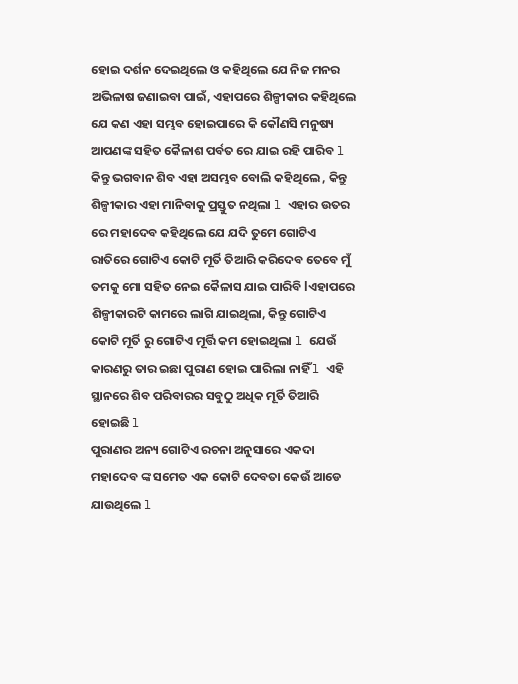ହୋଇ ଦର୍ଶନ ଦେଇଥିଲେ ଓ କହିଥିଲେ ଯେ ନିଜ ମନର ଅଭିଳାଷ ଜଣାଇବା ପାଇଁ, ଏହାପରେ ଶିଳ୍ପୀକାର କହିଥିଲେ ଯେ କଣ ଏହା ସମ୍ଭବ ହୋଇପାରେ କି କୌଣସି ମନୁଷ୍ୟ ଆପଣଙ୍କ ସହିତ କୈଳାଶ ପର୍ବତ ରେ ଯାଇ ରହି ପାରିବ l କିନ୍ତୁ ଭଗବାନ ଶିବ ଏହା ଅସମ୍ଭବ ବୋଲି କହିଥିଲେ , କିନ୍ତୁ ଶିଳ୍ପୀକାର ଏହା ମାନିବାକୁ ପ୍ରସ୍ତୁତ ନଥିଲା l ଏହାର ଉତର ରେ ମହାଦେବ କହିଥିଲେ ଯେ ଯଦି ତୁମେ ଗୋଟିଏ ରାତିରେ ଗୋଟିଏ କୋଟି ମୂର୍ତି ତିଆରି କରିଦେବ ତେବେ ମୁଁ ତମକୁ ମୋ ସହିତ ନେଇ କୈଳାସ ଯାଇ ପାରିବି lଏହାପରେ ଶିଳ୍ପୀକାରଟି କାମରେ ଲାଗି ଯାଇଥିଲା, କିନ୍ତୁ ଗୋଟିଏ କୋଟି ମୂର୍ତି ରୁ ଗୋଟିଏ ମୂର୍ତ୍ତି କମ ହୋଇଥିଲା l ଯେଉଁ କାରଣରୁ ତାର ଇଛା ପୁରାଣ ହୋଇ ପାରିଲା ନାହିଁ l ଏହି ସ୍ଥାନରେ ଶିବ ପରିବାରର ସବୁଠୁ ଅଧିକ ମୂର୍ତି ତିଆରି ହୋଇଛି l
ପୁରାଣର ଅନ୍ୟ ଗୋଟିଏ ରଚନା ଅନୁସାରେ ଏକଦା ମହାଦେବ ଙ୍କ ସମେତ ଏକ କୋଟି ଦେବତା କେଉଁ ଆଡେ ଯାଉଥିଲେ l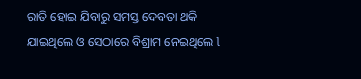ରାତି ହୋଇ ଯିବାରୁ ସମସ୍ତ ଦେବତା ଥକି ଯାଇଥିଲେ ଓ ସେଠାରେ ବିଶ୍ରାମ ନେଇଥିଲେ l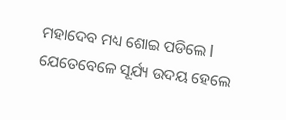ମହାଦେବ ମଧ୍ୟ ଶୋଇ ପଡିଲେ l ଯେତେବେଳେ ସୂର୍ଯ୍ୟ ଉଦୟ ହେଲେ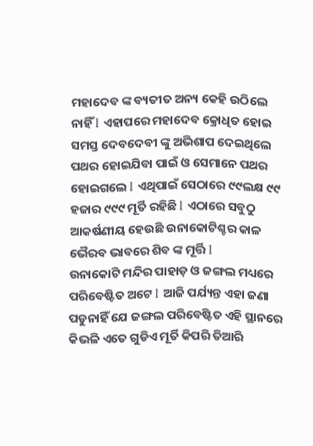ମହାଦେବ ଙ୍କ ବ୍ୟତୀତ ଅନ୍ୟ କେହି ଉଠିଲେ ନାହିଁ l ଏହାପରେ ମହାଦେବ କ୍ରୋଧିତ ହୋଇ ସମସ୍ତ ଦେବଦେବୀ ଙ୍କୁ ଅଭିଶାପ ଦେଇଥିଲେ ପଥର ହୋଇଯିବା ପାଇଁ ଓ ସେମାନେ ପଥର ହୋଇଗଲେ l ଏଥିପାଇଁ ସେଠାରେ ୯୯ଲକ୍ଷ ୯୯ ହଜାର ୯୯୯ ମୂର୍ତି ରହିଛି l ଏଠାରେ ସବୁଠୁ ଆକର୍ଷଣୀୟ ହେଉଛି ଉନାକୋଟିଶ୍ଚର କାଳ ଭୈରବ ଭାବରେ ଶିବ ଙ୍କ ମୂର୍ତ୍ତି l
ଉନାକୋଟି ମନ୍ଦିର ପାହାଡ଼ ଓ ଜଙ୍ଗଲ ମଧ୍ୟରେ ପରିବେଷ୍ଟିତ ଅଟେ l ଆଜି ପର୍ଯ୍ୟନ୍ତ ଏହା ଜଣା ପଡୁନାହିଁ ଯେ ଜଙ୍ଗଲ ପରିବେଷ୍ଟିତ ଏହି ସ୍ଥାନରେ କିଭଳି ଏତେ ଗୁଡିଏ ମୂର୍ତି କିପରି ତିଆରି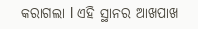କରାଗଲା l ଏହି ସ୍ଥାନର ଆଖପାଖ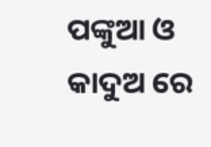ପଙ୍କୁଆ ଓ କାଦୁଅ ରେ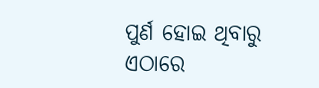ପୁର୍ଣ ହୋଇ ଥିବାରୁ ଏଠାରେ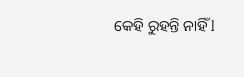କେହି ରୁହନ୍ତି ନାହିଁ l